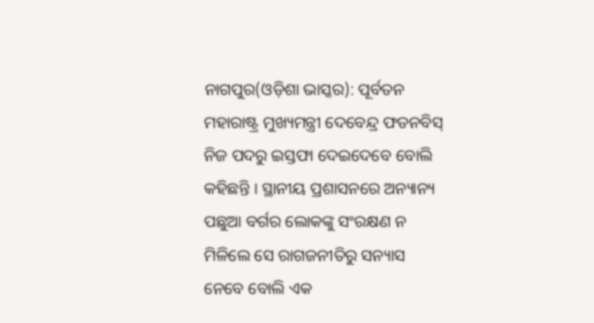ନାଗପୁର(ଓଡ଼ିଶା ଭାସ୍କର): ପୂର୍ବତନ ମହାରାଷ୍ଟ୍ର ମୁଖ୍ୟମନ୍ତ୍ରୀ ଦେବେନ୍ଦ୍ର ଫଡନବିସ୍ ନିଜ ପଦରୁ ଇସ୍ତଫା ଦେଇଦେବେ ବୋଲି କହିଛନ୍ତି । ସ୍ଥାନୀୟ ପ୍ରଶାସନରେ ଅନ୍ୟାନ୍ୟ ପଛୁଆ ବର୍ଗର ଲୋକଙ୍କୁ ସଂରକ୍ଷଣ ନ ମିଳିଲେ ସେ ରାଗଜନୀତିରୁ ସନ୍ୟାସ ନେବେ ବୋଲି ଏକ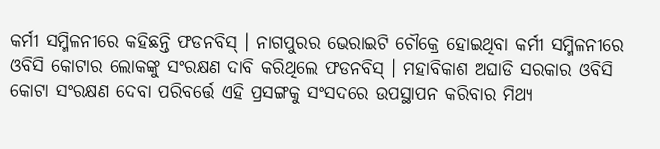କର୍ମୀ ସମ୍ମିଳନୀରେ କହିଛନ୍ତି ଫଡନବିସ୍ । ନାଗପୁରର ଭେରାଇଟି ଚୌକ୍ରେ ହୋଇଥିବା କର୍ମୀ ସମ୍ମିଳନୀରେ ଓବିସି କୋଟାର ଲୋକଙ୍କୁ ସଂରକ୍ଷଣ ଦାବି କରିଥିଲେ ଫଡନବିସ୍ । ମହାବିକାଶ ଅଘାଡି ସରକାର ଓବିସି କୋଟା ସଂରକ୍ଷଣ ଦେବା ପରିବର୍ତ୍ତେ ଏହି ପ୍ରସଙ୍ଗକୁ ସଂସଦରେ ଉପସ୍ଥାପନ କରିବାର ମିଥ୍ୟ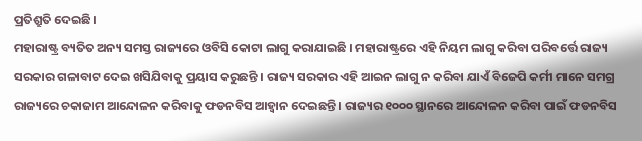ପ୍ରତିଶ୍ରୁତି ଦେଇଛି ।
ମହାରାଷ୍ଟ୍ର ବ୍ୟତିତ ଅନ୍ୟ ସମସ୍ତ ରାଜ୍ୟରେ ଓବିସି କୋଟା ଲାଗୁ କରାଯାଇଛି । ମହାରାଷ୍ଟ୍ରରେ ଏହି ନିୟମ ଲାଗୁ କରିବା ପରିବର୍ତ୍ତେ ରାଜ୍ୟ ସରକାର ଗଳାବାଟ ଦେଇ ଖସିଯିବାକୁ ପ୍ରୟାସ କରୁଛନ୍ତି । ରାଜ୍ୟ ସରକାର ଏହି ଆଇନ ଲାଗୁ ନ କରିବା ଯାଏଁ ବିଜେପି କର୍ମୀ ମାନେ ସମଗ୍ର ରାଜ୍ୟରେ ଚକାଜାମ ଆନ୍ଦୋଳନ କରିବାକୁ ଫଡନବିସ ଆହ୍ୱାନ ଦେଇଛନ୍ତି । ରାଜ୍ୟର ୧୦୦୦ ସ୍ଥାନରେ ଆନ୍ଦୋଳନ କରିବା ପାଇଁ ଫଡନବିସ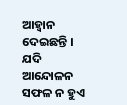ଆହ୍ୱାନ ଦେଇଛନ୍ତି । ଯଦି ଆନ୍ଦୋଳନ ସଫଳ ନ ହୁଏ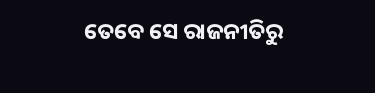ତେବେ ସେ ରାଜନୀତିରୁ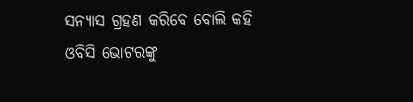ସନ୍ୟାସ ଗ୍ରହଣ କରିବେ ବୋଲି କହି ଓବିସି ଭୋଟରଙ୍କୁ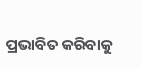ପ୍ରଭାବିତ କରିବାକୁ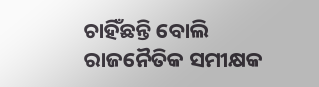ଚାହିଁଛନ୍ତି ବୋଲି ରାଜନୈତିକ ସମୀକ୍ଷକ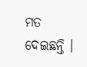ମତ ଦେଇଛନ୍ତି ।